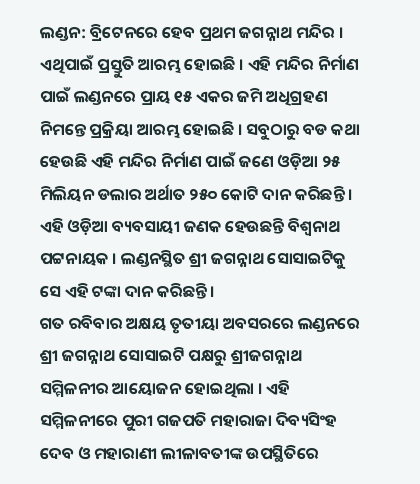ଲଣ୍ଡନ: ବ୍ରିଟେନରେ ହେବ ପ୍ରଥମ ଜଗନ୍ନାଥ ମନ୍ଦିର । ଏଥିପାଇଁ ପ୍ରସ୍ତୁତି ଆରମ୍ଭ ହୋଇଛି । ଏହି ମନ୍ଦିର ନିର୍ମାଣ ପାଇଁ ଲଣ୍ଡନରେ ପ୍ରାୟ ୧୫ ଏକର ଜମି ଅଧିଗ୍ରହଣ ନିମନ୍ତେ ପ୍ରକ୍ରିୟା ଆରମ୍ଭ ହୋଇଛି । ସବୁଠାରୁ ବଡ କଥା ହେଉଛି ଏହି ମନ୍ଦିର ନିର୍ମାଣ ପାଇଁ ଜଣେ ଓଡ଼ିଆ ୨୫ ମିଲିୟନ ଡଲାର ଅର୍ଥାତ ୨୫୦ କୋଟି ଦାନ କରିଛନ୍ତି । ଏହି ଓଡ଼ିଆ ବ୍ୟବସାୟୀ ଜଣକ ହେଉଛନ୍ତି ବିଶ୍ୱନାଥ ପଟ୍ଟନାୟକ । ଲଣ୍ଡନସ୍ଥିତ ଶ୍ରୀ ଜଗନ୍ନାଥ ସୋସାଇଟିକୁ ସେ ଏହି ଟଙ୍କା ଦାନ କରିଛନ୍ତି ।
ଗତ ରବିବାର ଅକ୍ଷୟ ତୃତୀୟା ଅବସରରେ ଲଣ୍ଡନରେ ଶ୍ରୀ ଜଗନ୍ନାଥ ସୋସାଇଟି ପକ୍ଷରୁ ଶ୍ରୀଜଗନ୍ନାଥ ସମ୍ମିଳନୀର ଆୟୋଜନ ହୋଇଥିଲା । ଏହି ସମ୍ମିଳନୀରେ ପୁରୀ ଗଜପତି ମହାରାଜା ଦିବ୍ୟସିଂହ ଦେବ ଓ ମହାରାଣୀ ଲୀଳାବତୀଙ୍କ ଉପସ୍ଥିତିରେ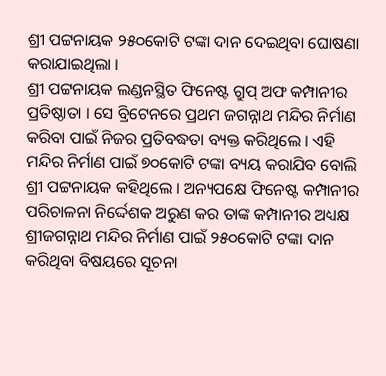ଶ୍ରୀ ପଟ୍ଟନାୟକ ୨୫୦କୋଟି ଟଙ୍କା ଦାନ ଦେଇଥିବା ଘୋଷଣା କରାଯାଇଥିଲା ।
ଶ୍ରୀ ପଟ୍ଟନାୟକ ଲଣ୍ଡନସ୍ଥିତ ଫିନେଷ୍ଟ ଗ୍ରୁପ୍ ଅଫ କମ୍ପାନୀର ପ୍ରତିଷ୍ଠାତା । ସେ ବ୍ରିଟେନରେ ପ୍ରଥମ ଜଗନ୍ନାଥ ମନ୍ଦିର ନିର୍ମାଣ କରିବା ପାଇଁ ନିଜର ପ୍ରତିବଦ୍ଧତା ବ୍ୟକ୍ତ କରିଥିଲେ । ଏହି ମନ୍ଦିର ନିର୍ମାଣ ପାଇଁ ୭୦କୋଟି ଟଙ୍କା ବ୍ୟୟ କରାଯିବ ବୋଲି ଶ୍ରୀ ପଟ୍ଟନାୟକ କହିଥିଲେ । ଅନ୍ୟପକ୍ଷେ ଫିନେଷ୍ଟ କମ୍ପାନୀର ପରିଚାଳନା ନିର୍ଦ୍ଦେଶକ ଅରୁଣ କର ତାଙ୍କ କମ୍ପାନୀର ଅଧ୍ୟକ୍ଷ ଶ୍ରୀଜଗନ୍ନାଥ ମନ୍ଦିର ନିର୍ମାଣ ପାଇଁ ୨୫୦କୋଟି ଟଙ୍କା ଦାନ କରିଥିବା ବିଷୟରେ ସୂଚନା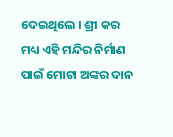ଦେଇଥିଲେ । ଶ୍ରୀ କର ମଧ୍ୟ ଏହି ମନ୍ଦିର ନିର୍ମାଣ ପାଇଁ ମୋଟା ଅଙ୍କର ଦାନ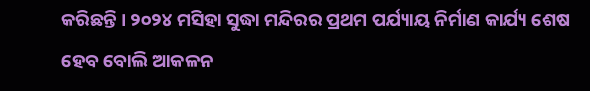କରିଛନ୍ତି । ୨୦୨୪ ମସିହା ସୁଦ୍ଧା ମନ୍ଦିରର ପ୍ରଥମ ପର୍ଯ୍ୟାୟ ନିର୍ମାଣ କାର୍ଯ୍ୟ ଶେଷ ହେବ ବୋଲି ଆକଳନ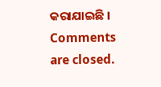କରାଯାଇଛି ।
Comments are closed.